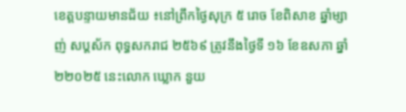ខេត្តបន្ទាយមានជ័យ ៖នៅព្រឹកថ្ងៃសុក្រ ៥ រោច ខែពិសាខ ឆ្នាំម្សាញ់ សប្តស័ក ពុទ្ធសករាជ ២៥៦៩ ត្រូវនឹងថ្ងៃទី ១៦ ខែឧសភា ឆ្នាំ ២២០២៥ នេះលោក ឃ្លោក នួយ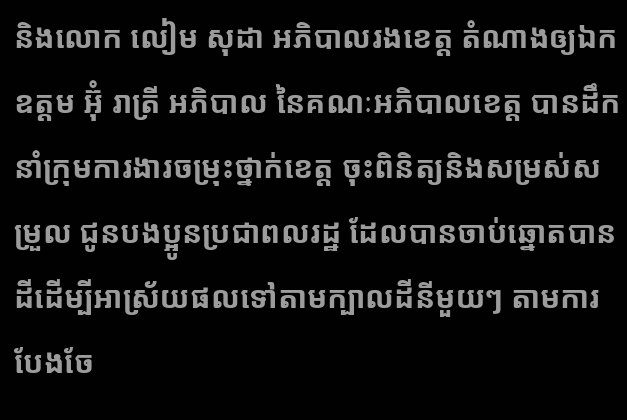និងលោក លៀម សុដា អភិបាលរងខេត្ត តំណាងឲ្យឯកឧត្តម អ៊ំុ រាត្រី អភិបាល នៃគណៈអភិបាលខេត្ត បានដឹកនាំក្រុមការងារចម្រុះថ្នាក់ខេត្ត ចុះពិនិត្យនិងសម្រស់សម្រួល ជូនបងប្អូនប្រជាពលរដ្ឋ ដែលបានចាប់ឆ្នោតបានដីដើម្បីអាស្រ័យផលទៅតាមក្បាលដីនីមួយៗ តាមការបែងចែ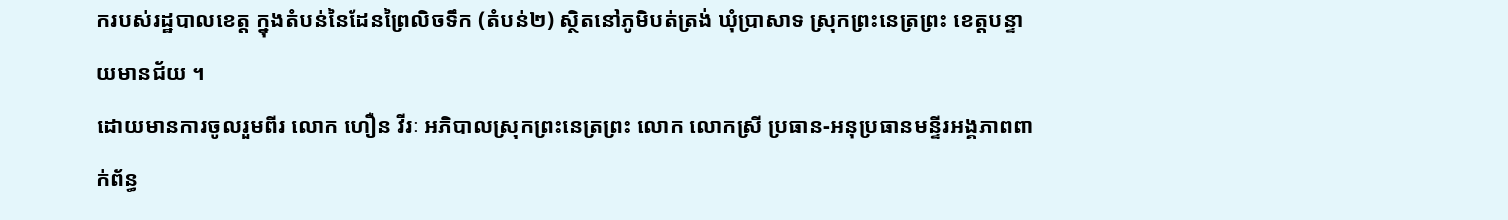ករបស់រដ្ឋបាលខេត្ត ក្នុងតំបន់នៃដែនព្រៃលិចទឹក (តំបន់២) ស្ថិតនៅភូមិបត់ត្រង់ ឃុំប្រាសាទ ស្រុកព្រះនេត្រព្រះ ខេត្តបន្ទាយមានជ័យ ។
ដោយមានការចូលរួមពីរ លោក ហឿន វីរៈ អភិបាលស្រុកព្រះនេត្រព្រះ លោក លោកស្រី ប្រធាន-អនុប្រធានមន្ទីរអង្គភាពពាក់ព័ន្ធ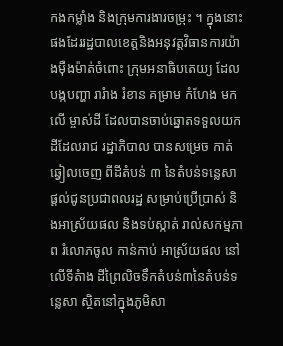កងកម្លាំង និងក្រុមការងារចម្រុះ ។ ក្នុងនោះផងដែររដ្ឋបាលខេត្តនិងអនុវត្តវិធានការយ៉ាងម៉ឺងម៉ាត់ចំពោះ ក្រុមអនាធិបតេយ្យ ដែលបង្កបញ្ហា រារំាង រំខាន គម្រាម កំហែង មកលើ ម្ចាស់ដី ដែលបានចាប់ឆ្នោតទទួលយក ដីដែលរាជ រដ្ឋាភិបាល បានសម្រេច កាត់ឆ្វៀលចេញ ពីដីតំបន់ ៣ នៃតំបន់ទន្លេសា ផ្ដល់ជូនប្រជាពលរដ្ឋ សម្រាប់ប្រើប្រាស់ និងអាស្រ័យផល និងទប់ស្កាត់ រាល់សកម្មភាព រំលោភចូល កាន់កាប់ អាស្រ័យផល នៅលើទីតំាង ដីព្រៃលិចទឹកតំបន់៣នៃតំបន់ទន្លេសា ស្ថិតនៅក្នុងភូមិសា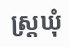ស្ត្រឃុំ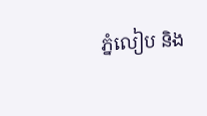ភ្នំលៀប និង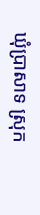ឃុំប្រាសាទ ស្រុក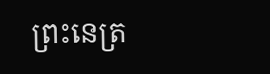ព្រះនេត្រ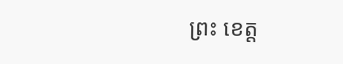ព្រះ ខេត្ត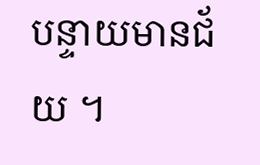បន្ទាយមានជ័យ ។